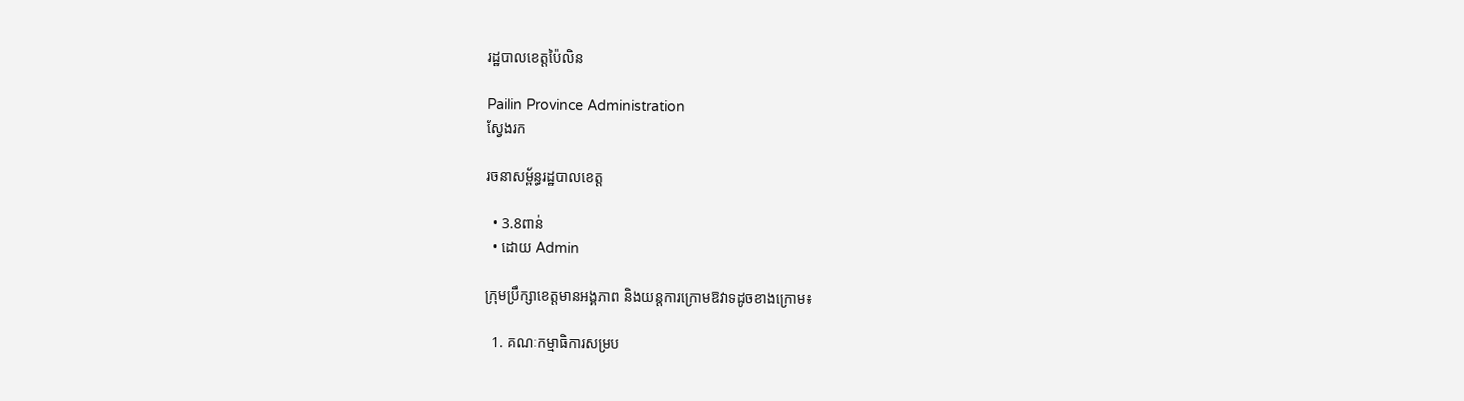រដ្ឋបាលខេត្តប៉ៃលិន

Pailin Province Administration
ស្វែងរក

រចនាសម្ព័ន្ធរដ្ឋបាលខេត្ត

  • 3.8ពាន់
  • ដោយ Admin

ក្រុមប្រឹក្សាខេត្តមានអង្គភាព និងយន្តការក្រោមឱវាទដូចខាងក្រោម៖

  1. គណៈកម្មាធិការសម្រប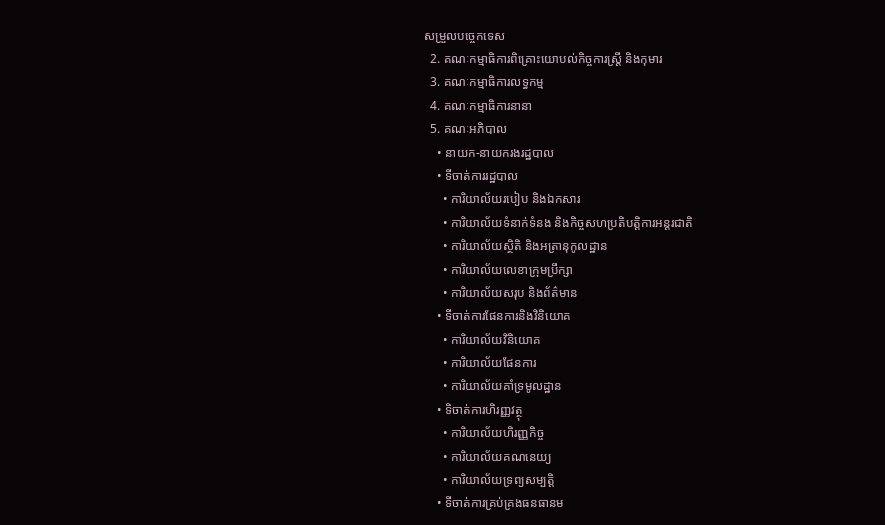សម្រួលបច្ចេកទេស
  2. គណៈកម្មាធិការពិគ្រោះយោបល់កិច្ចការស្រ្តី និងកុមារ
  3. គណៈកម្មាធិការលទ្ធកម្ម
  4. គណៈកម្មាធិការនានា
  5. គណៈអភិបាល
    • នាយក-នាយករងរដ្ឋបាល
    • ទីចាត់ការរដ្ឋបាល
      • ការិយាល័យរបៀប និងឯកសារ
      • ការិយាល័យទំនាក់ទំនង និងកិច្ចសហប្រតិបត្តិការអន្តរជាតិ
      • ការិយាល័យស្ថិតិ និងអត្រានុកូលដ្ឋាន
      • ការិយាល័យលេខាក្រុមប្រឹក្សា
      • ការិយាល័យសរុប និងព័ត៌មាន
    • ទីចាត់ការផែនការនិងវិនិយោគ
      • ការិយាល័យវិនិយោគ
      • ការិយាល័យផែនការ
      • ការិយាល័យគាំទ្រមូលដ្ឋាន
    • ទិចាត់ការហិរញ្ញវត្ថុ
      • ការិយាល័យហិរញ្ញកិច្ច
      • ការិយាល័យគណនេយ្យ
      • ការិយាល័យទ្រព្យសម្បត្តិ
    • ទីចាត់ការគ្រប់គ្រងធនធានម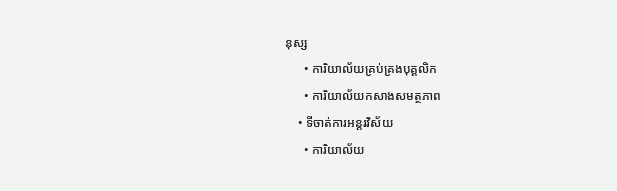នុស្ស
      • ការិយាល័យគ្រប់គ្រងបុគ្គលិក
      • ការិយាល័យកសាងសមត្ថភាព
    • ទីចាត់ការអន្តរវិស័យ
      • ការិយាល័យ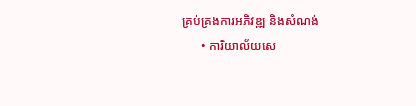គ្រប់គ្រងការអភិវឌ្ឍ និងសំណង់
      • ការិយាល័យសេ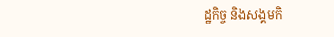ដ្ឋកិច្ច និងសង្គមកិ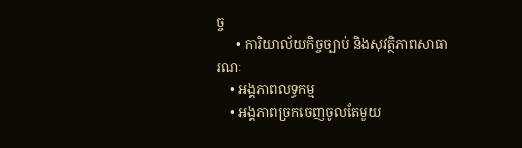ច្ច
      • ការិយាល័យកិច្ចច្បាប់ និងសុវត្ថិភាពសាធារណៈ
    • អង្គភាពលទ្ធកម្ម
    • អង្គភាពច្រកចេញចូលតែមួយ